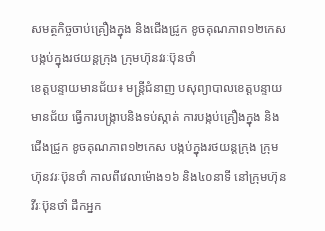សមត្ថកិច្ចចាប់គ្រឿងក្នុង និងជើងជ្រូក ខូចគុណភាព១២កេស បង្កប់ក្នុងរថយន្តក្រុង ក្រុមហ៊ុនវរៈប៊ុនថាំ
ខេត្តបន្ទាយមានជ័យ៖ មន្ត្រីជំនាញ បសុព្យាបាលខេត្តបន្ទាយមានជ័យ ធ្វើការបង្ក្រាបនិងទប់ស្កាត់ ការបង្កប់គ្រឿងក្នុង និងជើងជ្រូក ខូចគុណភាព១២កេស បង្កប់ក្នុងរថយន្តក្រុង ក្រុមហ៊ុនវរៈប៊ុនថាំ កាលពីវេលាម៉ោង១៦ និង៤០នាទី នៅក្រុមហ៊ុនវីរៈប៊ុនថាំ ដឹកអ្នក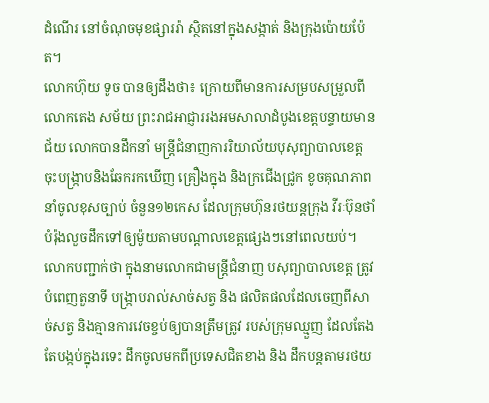ដំណើរ នៅចំណុចមុខផ្សាររ៉ា ស្ថិតនៅក្នុងសង្កាត់ និងក្រុងប៉ោយប៉ែត។
លោកហ៊ុយ ទូច បានឲ្យដឹងថា៖ ក្រោយពីមានការសម្របសម្រួលពី លោកតេង សម័យ ព្រះរាជអាជ្ញាររងអមសាលាដំបូងខេត្តបន្ទាយមានជ័យ លោកបានដឹកនាំ មន្ត្រីជំនាញការរិយាល័យបុសុព្យាបាលខេត្ត ចុះបង្ក្រាបនិងឆែករកឃើញ គ្រឿងក្នុង និងក្រជើងជ្រូក ខូចគុណភាព នាំចូលខុសច្បាប់ ចំនួន១២កេស ដែលក្រុមហ៊ុនរថយន្តក្រុង វីរៈប៊ុនថាំ បំរ៉ុងលួចដឹកទៅឲ្យម៉ូយតាមបណ្តាលខេត្តផ្សេងៗនៅពេលយប់។
លោកបញ្ជាក់ថា ក្នុងនាមលោកជាមន្ត្រីជំនាញ បសុព្យាបាលខេត្ត ត្រូវបំពេញតួនាទី បង្រ្កាបរាល់សាច់សត្វ និង ផលិតផលដែលចេញពីសាច់សត្វ និងគ្មានការវេចខ្ចប់ឲ្យបានត្រឹមត្រូវ របស់ក្រុមឈ្មួញ ដែលតែងតែបង្កប់ក្នុងរទេះ ដឹកចូលមកពីប្រទេសជិតខាង និង ដឹកបន្តតាមរថយ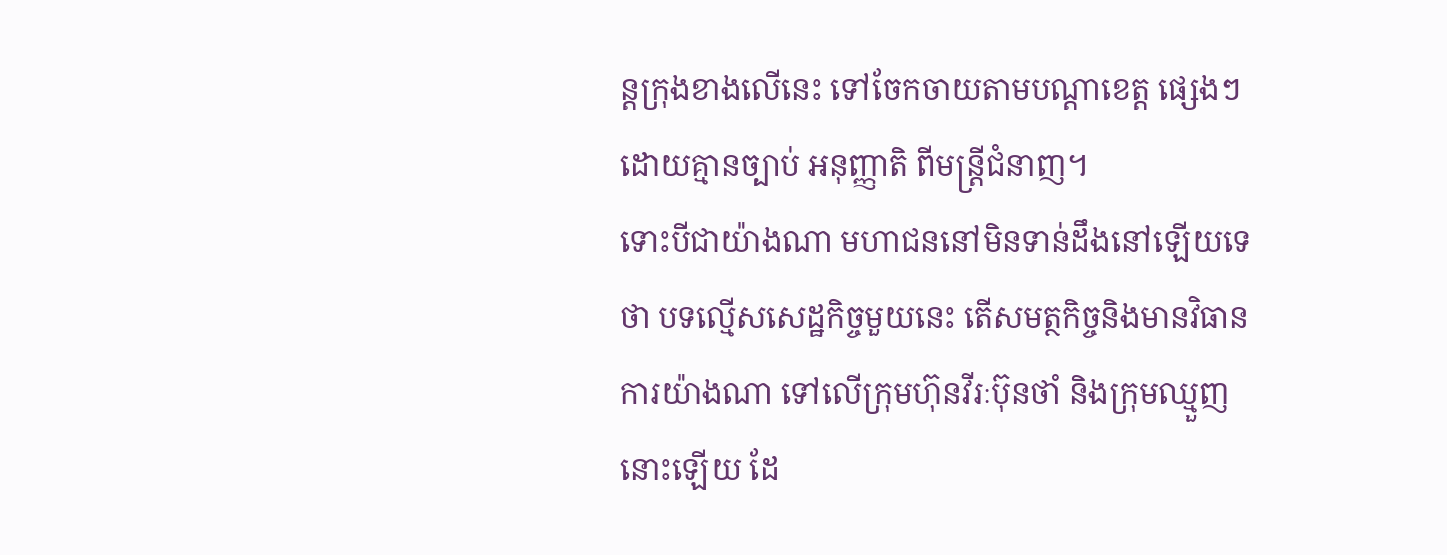ន្តក្រុងខាងលើនេះ ទៅចែកចាយតាមបណ្តាខេត្ត ផ្សេងៗ ដោយគ្មានច្បាប់ អនុញ្ញាតិ ពីមន្ត្រីជំនាញ។
ទោះបីជាយ៉ាងណា មហាជននៅមិនទាន់ដឹងនៅឡើយទេថា បទល្មើសសេដ្ឋកិច្ចមួយនេះ តើសមត្ថកិច្ចនិងមានវិធានការយ៉ាងណា ទៅលើក្រុមហ៊ុនវីរៈប៊ុនថាំ និងក្រុមឈ្មួញនោះឡើយ ដែ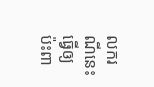លករណីនេះ ធ្វើឲ្យប៉ះពា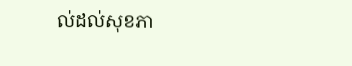ល់ដល់សុខភា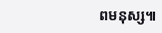ពមនុស្ស៕